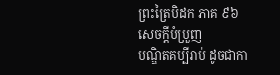ព្រះត្រៃបិដក ភាគ ៩៦
សេចក្តីបំប្រួញ
បណ្ឌិតគប្បីរាប់ ដូចជាកា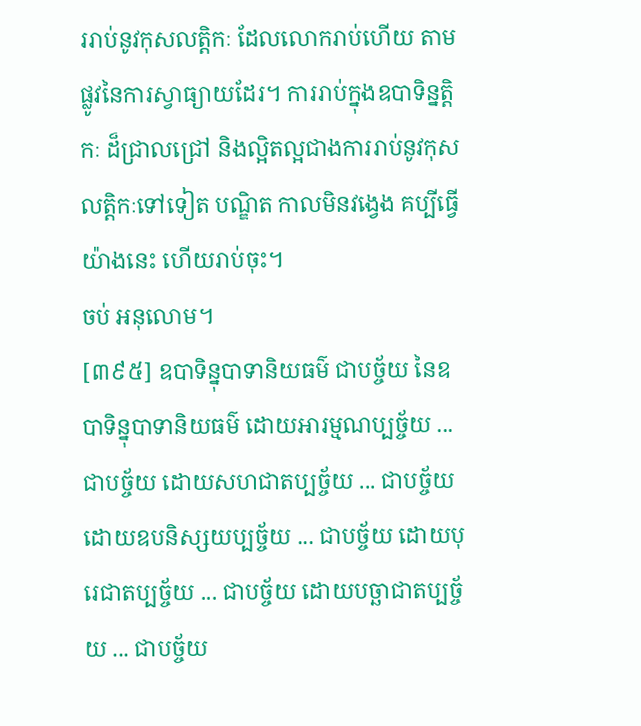ររាប់នូវកុសលត្តិកៈ ដែលលោករាប់ហើយ តាមផ្លូវនៃការស្វាធ្យាយដែរ។ ការរាប់ក្នុងឧបាទិន្នត្តិកៈ ដ៏ជ្រាលជ្រៅ និងល្អិតល្អជាងការរាប់នូវកុសលត្តិកៈទៅទៀត បណ្ឌិត កាលមិនវងេ្វង គប្បីធ្វើយ៉ាងនេះ ហើយរាប់ចុះ។
ចប់ អនុលោម។
[៣៩៥] ឧបាទិន្នុបាទានិយធម៌ ជាបច្ច័យ នៃឧបាទិន្នុបាទានិយធម៌ ដោយអារម្មណប្បច្ច័យ ... ជាបច្ច័យ ដោយសហជាតប្បច្ច័យ ... ជាបច្ច័យ ដោយឧបនិស្សយប្បច្ច័យ ... ជាបច្ច័យ ដោយបុរេជាតប្បច្ច័យ ... ជាបច្ច័យ ដោយបច្ឆាជាតប្បច្ច័យ ... ជាបច្ច័យ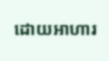ដោយអាហារ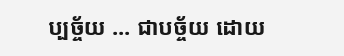ប្បច្ច័យ ... ជាបច្ច័យ ដោយ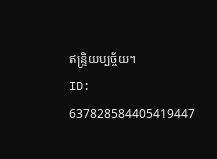ឥន្រ្ទិយប្បច្ច័យ។
ID: 637828584405419447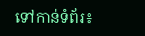ទៅកាន់ទំព័រ៖